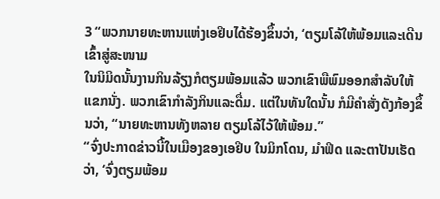3 “ພວກນາຍທະຫານແຫ່ງເອຢິບໄດ້ຮ້ອງຂຶ້ນວ່າ, ‘ຕຽມໂລ້ໃຫ້ພ້ອມແລະເດີນເຂົ້າສູ່ສະໜາມ
ໃນນິມິດນັ້ນງານກິນລ້ຽງກໍຕຽມພ້ອມແລ້ວ ພວກເຂົາພືພົມອອກສຳລັບໃຫ້ແຂກນັ່ງ. ພວກເຂົາກຳລັງກິນແລະດື່ມ. ແຕ່ໃນທັນໃດນັ້ນ ກໍມີຄຳສັ່ງດັງກ້ອງຂຶ້ນວ່າ, “ນາຍທະຫານທັງຫລາຍ ຕຽມໂລ້ໄວ້ໃຫ້ພ້ອມ.”
“ຈົ່ງປະກາດຂ່າວນີ້ໃນເມືອງຂອງເອຢິບ ໃນມິກໂດນ, ມຳຟິດ ແລະຕາປັນເຮັດວ່າ, ‘ຈົ່ງຕຽມພ້ອມ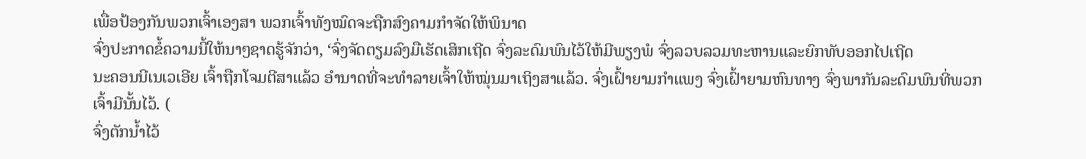ເພື່ອປ້ອງກັນພວກເຈົ້າເອງສາ ພວກເຈົ້າທັງໝົດຈະຖືກສົງຄາມກຳຈັດໃຫ້ພິນາດ
ຈົ່ງປະກາດຂໍ້ຄວາມນີ້ໃຫ້ນາໆຊາດຮູ້ຈັກວ່າ, ‘ຈົ່ງຈັດຕຽມລົງມືເຮັດເສິກເຖີດ ຈົ່ງລະດົມພົນໄວ້ໃຫ້ມີພຽງພໍ ຈົ່ງລວບລວມທະຫານແລະຍົກທັບອອກໄປເຖີດ
ນະຄອນນີເນເວເອີຍ ເຈົ້າຖືກໂຈມຕີສາແລ້ວ ອຳນາດທີ່ຈະທຳລາຍເຈົ້າໃຫ້ໝຸ່ນມາເຖິງສາແລ້ວ. ຈົ່ງເຝົ້າຍາມກຳແພງ ຈົ່ງເຝົ້າຍາມຫົນທາງ ຈົ່ງພາກັນລະດົມພົນທີ່ພວກເຈົ້າມີນັ້ນໄວ້. (
ຈົ່ງຕັກນໍ້າໄວ້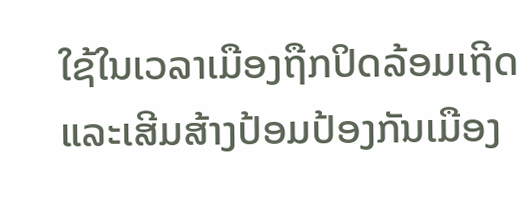ໃຊ້ໃນເວລາເມືອງຖືກປິດລ້ອມເຖີດ ແລະເສີມສ້າງປ້ອມປ້ອງກັນເມືອງ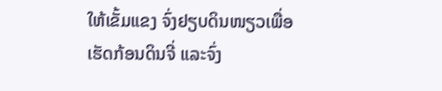ໃຫ້ເຂັ້ມແຂງ ຈົ່ງຢຽບດິນໜຽວເພື່ອເຮັດກ້ອນດິນຈີ່ ແລະຈົ່ງ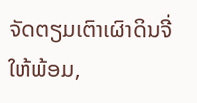ຈັດຕຽມເຕົາເຜົາດິນຈີ່ໃຫ້ພ້ອມ,